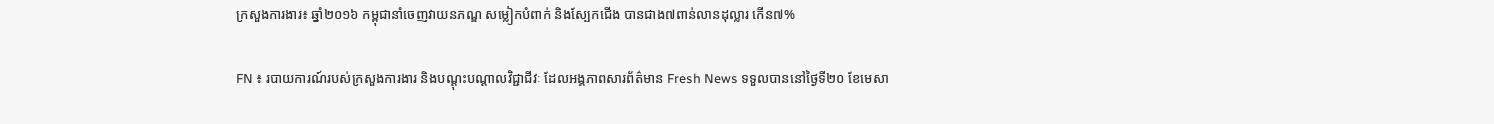ក្រសួងការងារ៖ ឆ្នាំ២០១៦ កម្ពុជានាំចេញវាយនភណ្ឌ សម្លៀកបំពាក់ និងស្បែកជើង បានជាង៧ពាន់លានដុល្លារ កើន៧%

FN ៖ របាយការណ៍របស់ក្រសួងការងារ និងបណ្ដុះបណ្ដាលវិជ្ជាជីវៈ ដែលអង្គភាពសារព័ត៌មាន Fresh News ទទួលបាននៅថ្ងៃទី២០ ខែមេសា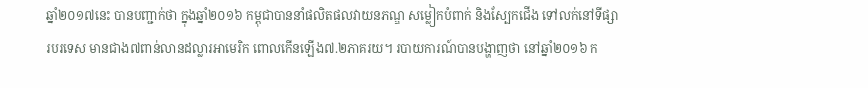ឆ្នាំ២០១៧នេះ បានបញ្ជាក់ថា ក្នុងឆ្នាំ២០១៦ កម្ពុជាបាននាំផលិតផលវាយនភណ្ឌ សម្លៀកបំពាក់ និងស្បែកជើង ទៅលក់នៅទីផ្សារបរទេស មានជាង៧ពាន់លានដល្លារអាមេរិក ពោលកើនឡើង៧.២ភាគរយ។ របាយការណ៍បានបង្ហាញថា នៅឆ្នាំ២០១៦ ក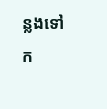ន្លងទៅ ក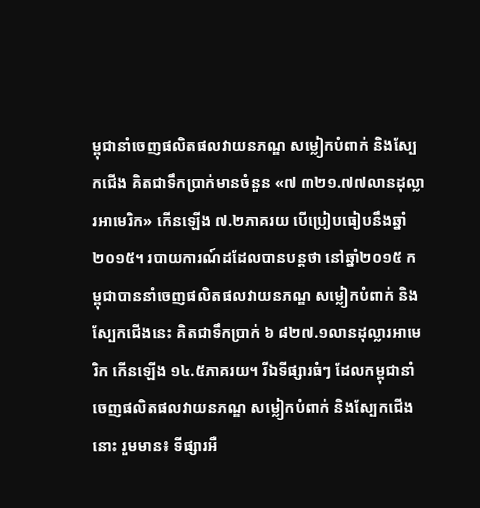ម្ពុជានាំចេញផលិតផលវាយនភណ្ឌ សម្លៀកបំពាក់ និងស្បែកជើង គិតជាទឹកប្រាក់មានចំនួន «៧ ៣២១.៧៧លានដុល្លារអាមេរិក» កើនឡើង ៧.២ភាគរយ បើប្រៀបធៀបនឹងឆ្នាំ២០១៥។ របាយការណ៍ដដែលបានបន្តថា នៅឆ្នាំ២០១៥ កម្ពុជាបាននាំចេញផលិតផលវាយនភណ្ឌ សម្លៀកបំពាក់ និងស្បែកជើងនេះ គិតជាទឹកប្រាក់ ៦ ៨២៧.១លានដុល្លារអាមេរិក កើនឡើង ១៤.៥ភាគរយ។ រីឯទីផ្សារធំៗ ដែលកម្ពុជានាំចេញផលិតផលវាយនភណ្ឌ សម្លៀកបំពាក់ និងស្បែកជើងនោះ រួមមាន៖ ទីផ្សារអឺ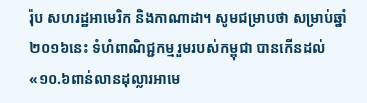រ៉ុប សហរដ្ឋអាមេរិក និងកាណាដា។ សូមជម្រាបថា សម្រាប់ឆ្នាំ២០១៦នេះ ទំហំពាណិជ្ជកម្មរួមរបស់កម្ពុជា បានកើនដល់ «១០.៦ពាន់លានដុល្លារអាមេ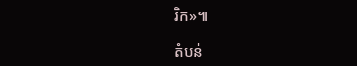រិក»៕

តំបន់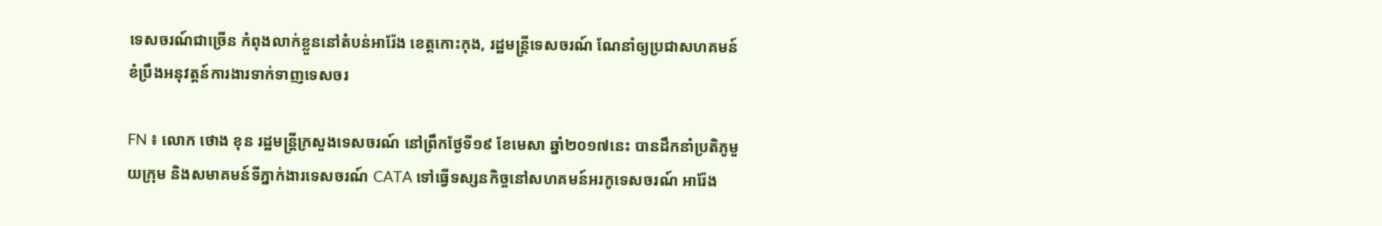ទេសចរណ៍ជាច្រើន កំពុងលាក់ខ្លួននៅតំបន់អារ៉ែង ខេត្តកោះកុង, រដ្ឋមន្ត្រីទេសចរណ៍ ណែនាំឲ្យប្រជាសហគមន៍ ខំប្រឹងអនុវត្តន៍ការងារទាក់ទាញទេសចរ

FN ៖ លោក ថោង ខុន រដ្ឋមន្ត្រីក្រសួងទេសចរណ៍ នៅព្រឹកថ្ងែទី១៩ ខែមេសា ឆ្នាំ២០១៧នេះ បានដឹកនាំប្រតិភូមួយក្រុម និងសមាគមន៍ទីភ្នាក់ងារទេសចរណ៍ CATA ទៅធ្វើទស្សនកិច្ចនៅសហគមន៍អរកូទេសចរណ៍ អារ៉ែង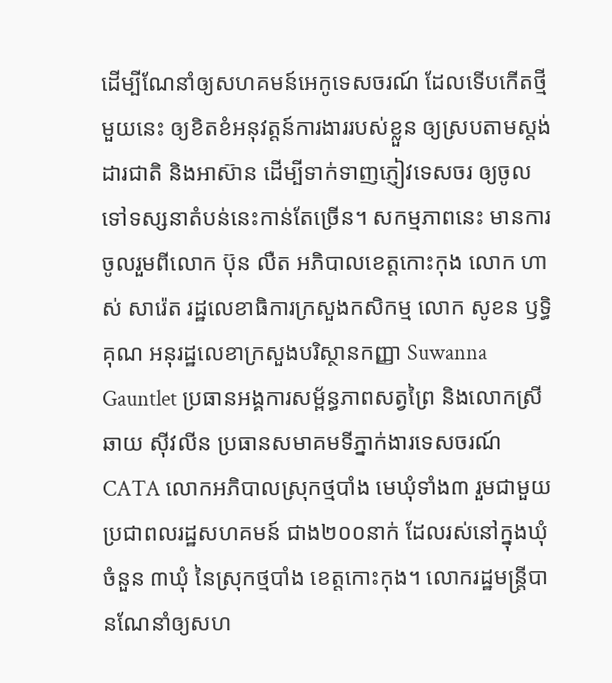ដើម្បីណែនាំឲ្យសហគមន៍អេកូទេសចរណ៍ ដែលទើបកើតថ្មីមួយនេះ ឲ្យខិតខំអនុវត្តន៍ការងាររបស់ខ្លួន ឲ្យស្របតាមស្តង់ដារជាតិ និងអាស៊ាន ដើម្បីទាក់ទាញភ្ញៀវទេសចរ ឲ្យចូលទៅទស្សនាតំបន់នេះកាន់តែច្រើន។ សកម្មភាពនេះ មានការចូលរួមពីលោក ប៊ុន លឺត អភិបាលខេត្តកោះកុង លោក ហាស់ សារ៉េត រដ្ឋលេខាធិការក្រសួងកសិកម្ម លោក សូខន ឫទ្ធិគុណ អនុរដ្ឋលេខាក្រសួងបរិស្ថានកញ្ញា Suwanna Gauntlet ប្រធានអង្គការសម្ព័ន្ធភាពសត្វព្រៃ និងលោកស្រី ឆាយ ស៊ីវលីន ប្រធានសមាគមទីភ្នាក់ងារទេសចរណ៍ CATA លោកអភិបាលស្រុកថ្មបាំង មេឃុំទាំង៣ រួមជាមួយប្រជាពលរដ្ឋសហគមន៍ ជាង២០០នាក់ ដែលរស់នៅក្នុងឃុំចំនួន ៣ឃុំ នៃស្រុកថ្មបាំង ខេត្តកោះកុង។ លោករដ្ឋមន្ត្រីបានណែនាំឲ្យសហ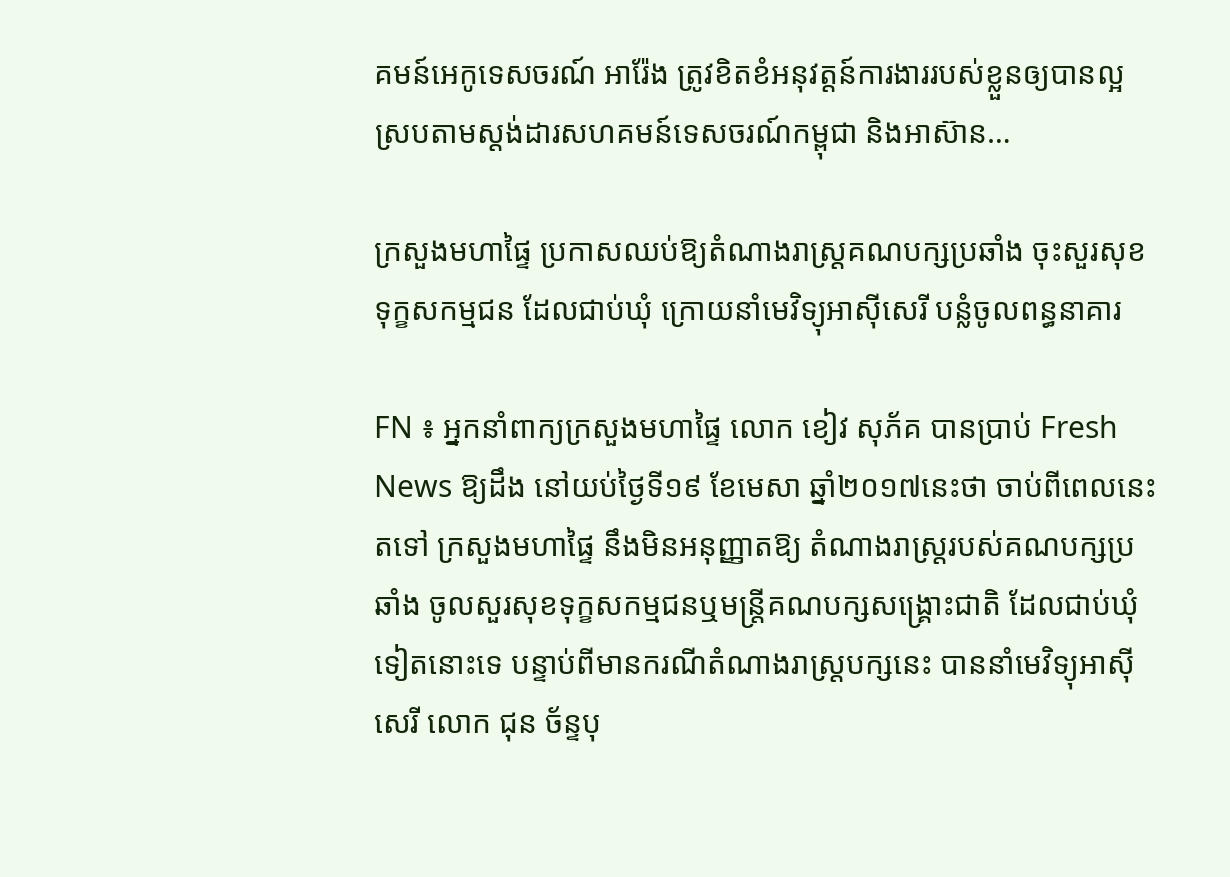គមន៍អេកូទេសចរណ៍ អារ៉ែង ត្រូវខិតខំអនុវត្តន៍ការងាររបស់ខ្លួនឲ្យបានល្អ ស្របតាមស្តង់ដារសហគមន៍ទេសចរណ៍កម្ពុជា និងអាស៊ាន…

ក្រសួងមហាផ្ទៃ ប្រកាសឈប់ឱ្យតំណាងរាស្រ្តគណបក្សប្រឆាំង ចុះសួរសុខទុក្ខសកម្មជន ដែលជាប់ឃុំ ក្រោយនាំមេវិទ្យុអាស៊ីសេរី បន្លំចូលពន្ធនាគារ

FN ៖ អ្នកនាំពាក្យក្រសួងមហាផ្ទៃ លោក ខៀវ សុភ័គ បានប្រាប់ Fresh News ឱ្យដឹង នៅយប់ថ្ងៃទី១៩ ខែមេសា ឆ្នាំ២០១៧នេះថា ចាប់ពីពេលនេះតទៅ ក្រសួងមហាផ្ទៃ នឹងមិនអនុញ្ញាតឱ្យ តំណាងរាស្រ្តរបស់គណបក្សប្រឆាំង ចូលសួរសុខទុក្ខសកម្មជនឬមន្រ្តីគណបក្សសង្រ្គោះជាតិ ដែលជាប់ឃុំទៀតនោះទេ បន្ទាប់ពីមានករណីតំណាងរាស្រ្តបក្សនេះ បាននាំមេវិទ្យុអាស៊ីសេរី លោក ជុន ច័ន្ទបុ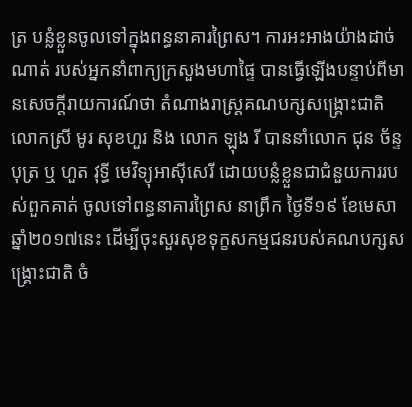ត្រ បន្លំខ្លួនចូលទៅក្នុងពន្ធនាគារព្រៃស។ ការអះអាងយ៉ាងដាច់ណាត់ របស់អ្នកនាំពាក្យក្រសួងមហាផ្ទៃ បានធ្វើឡើងបន្ទាប់ពីមានសេចក្តីរាយការណ៍ថា តំណាងរាស្រ្តគណបក្សសង្រ្គោះជាតិ លោកស្រី មូរ សុខហួរ និង លោក ឡុង រី បាននាំលោក ជុន ច័ន្ទបុត្រ ឬ ហួត វុទ្ធី មេវិទ្យុអាស៊ីសេរី ដោយបន្លំខ្លួនជាជំនួយការរបស់ពួកគាត់ ចូលទៅពន្ធនាគារព្រៃស នាព្រឹក ថ្ងៃទី១៩ ខែមេសា ឆ្នាំ២០១៧នេះ ដើម្បីចុះសួរសុខទុក្ខសកម្មជនរបស់គណបក្សសង្រ្គោះជាតិ ចំ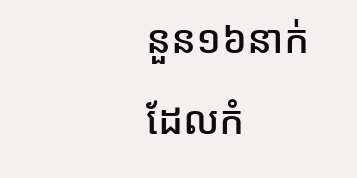នួន១៦នាក់ ដែលកំ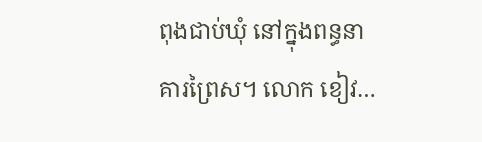ពុងជាប់ឃុំ នៅក្នុងពន្ធនាគារព្រៃស។ លោក ខៀវ…